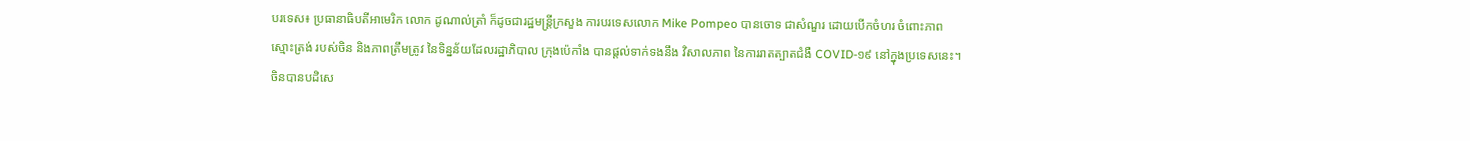បរទេស៖ ប្រធានាធិបតីអាមេរិក លោក ដូណាល់ត្រាំ ក៏ដូចជារដ្ឋមន្រ្តីក្រសួង ការបរទេសលោក Mike Pompeo បានចោទ ជាសំណួរ ដោយបើកចំហរ ចំពោះភាពស្មោះត្រង់ របស់ចិន និងភាពត្រឹមត្រូវ នៃទិន្នន័យដែលរដ្ឋាភិបាល ក្រុងប៉េកាំង បានផ្តល់ទាក់ទងនឹង វិសាលភាព នៃការរាតត្បាតជំងឺ COVID-១៩ នៅក្នុងប្រទេសនេះ។ ចិនបានបដិសេ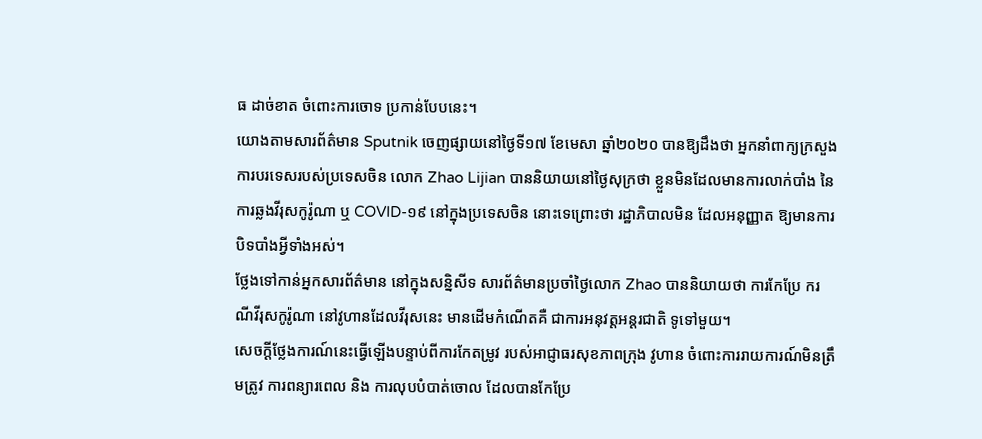ធ ដាច់ខាត ចំពោះការចោទ ប្រកាន់បែបនេះ។
យោងតាមសារព័ត៌មាន Sputnik ចេញផ្សាយនៅថ្ងៃទី១៧ ខែមេសា ឆ្នាំ២០២០ បានឱ្យដឹងថា អ្នកនាំពាក្យក្រសួង ការបរទេសរបស់ប្រទេសចិន លោក Zhao Lijian បាននិយាយនៅថ្ងៃសុក្រថា ខ្លួនមិនដែលមានការលាក់បាំង នៃការឆ្លងវីរុសកូរ៉ូណា ឬ COVID-១៩ នៅក្នុងប្រទេសចិន នោះទេព្រោះថា រដ្ឋាភិបាលមិន ដែលអនុញ្ញាត ឱ្យមានការបិទបាំងអ្វីទាំងអស់។
ថ្លែងទៅកាន់អ្នកសារព័ត៌មាន នៅក្នុងសន្និសីទ សារព័ត៌មានប្រចាំថ្ងៃលោក Zhao បាននិយាយថា ការកែប្រែ ករណីវីរុសកូរ៉ូណា នៅវូហានដែលវីរុសនេះ មានដើមកំណើតគឺ ជាការអនុវត្តអន្តរជាតិ ទូទៅមួយ។
សេចក្តីថ្លែងការណ៍នេះធ្វើឡើងបន្ទាប់ពីការកែតម្រូវ របស់អាជ្ញាធរសុខភាពក្រុង វូហាន ចំពោះការរាយការណ៍មិនត្រឹមត្រូវ ការពន្យារពេល និង ការលុបបំបាត់ចោល ដែលបានកែប្រែ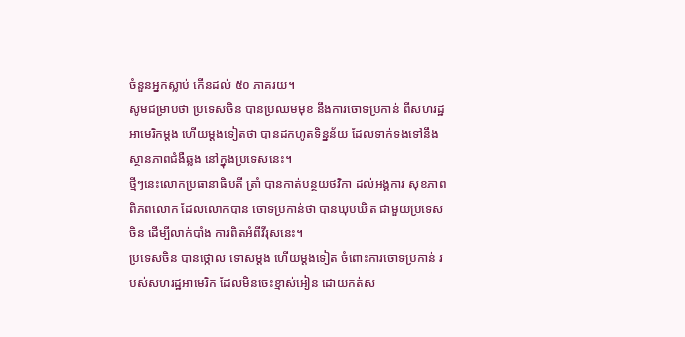ចំនួនអ្នកស្លាប់ កើនដល់ ៥០ ភាគរយ។
សូមជម្រាបថា ប្រទេសចិន បានប្រឈមមុខ នឹងការចោទប្រកាន់ ពីសហរដ្ឋអាមេរិកម្តង ហើយម្តងទៀតថា បានដកហូតទិន្នន័យ ដែលទាក់ទងទៅនឹង ស្ថានភាពជំងឺឆ្លង នៅក្នុងប្រទេសនេះ។
ថ្មីៗនេះលោកប្រធានាធិបតី ត្រាំ បានកាត់បន្ថយថវិកា ដល់អង្គការ សុខភាពពិភពលោក ដែលលោកបាន ចោទប្រកាន់ថា បានឃុបឃិត ជាមួយប្រទេសចិន ដើម្បីលាក់បាំង ការពិតអំពីវីរុសនេះ។
ប្រទេសចិន បានថ្កោល ទោសម្តង ហើយម្តងទៀត ចំពោះការចោទប្រកាន់ របស់សហរដ្ឋអាមេរិក ដែលមិនចេះខ្មាស់អៀន ដោយកត់ស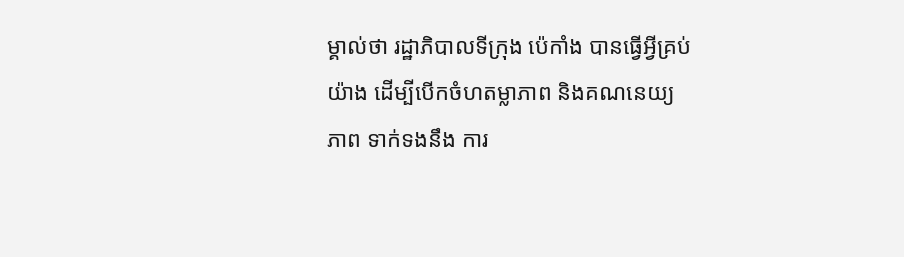ម្គាល់ថា រដ្ឋាភិបាលទីក្រុង ប៉េកាំង បានធ្វើអ្វីគ្រប់យ៉ាង ដើម្បីបើកចំហតម្លាភាព និងគណនេយ្យភាព ទាក់ទងនឹង ការ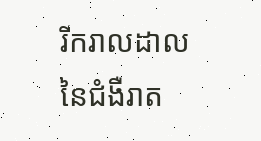រីករាលដាល នៃជំងឺរាត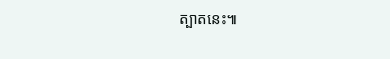ត្បាតនេះ៕